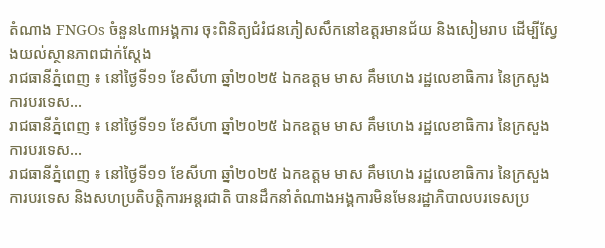តំណាង FNGOs ចំនួន៤៣អង្គការ ចុះពិនិត្យជំរំជនភៀសសឹកនៅឧត្តរមានជ័យ និងសៀមរាប ដើម្បីស្វែងយល់ស្ថានភាពជាក់ស្តែង
រាជធានីភ្នំពេញ ៖ នៅថ្ងៃទី១១ ខែសីហា ឆ្នាំ២០២៥ ឯកឧត្តម មាស គឹមហេង រដ្ឋលេខាធិការ នៃក្រសួងការបរទេស…
រាជធានីភ្នំពេញ ៖ នៅថ្ងៃទី១១ ខែសីហា ឆ្នាំ២០២៥ ឯកឧត្តម មាស គឹមហេង រដ្ឋលេខាធិការ នៃក្រសួងការបរទេស…
រាជធានីភ្នំពេញ ៖ នៅថ្ងៃទី១១ ខែសីហា ឆ្នាំ២០២៥ ឯកឧត្តម មាស គឹមហេង រដ្ឋលេខាធិការ នៃក្រសួងការបរទេស និងសហប្រតិបត្តិការអន្តរជាតិ បានដឹកនាំតំណាងអង្គការមិនមែនរដ្ឋាភិបាលបរទេសប្រ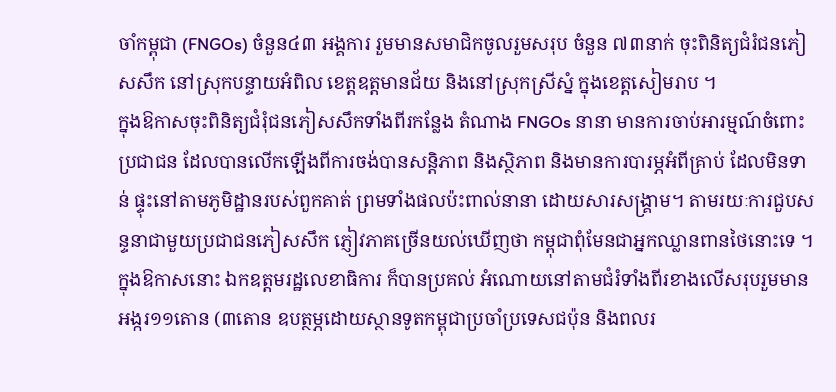ចាំកម្ពុជា (FNGOs) ចំនួន៤៣ អង្គការ រួមមានសមាជិកចូលរួមសរុប ចំនួន ៧៣នាក់ ចុះពិនិត្យជំរំជនភៀសសឹក នៅស្រុកបន្ទាយអំពិល ខេត្តឧត្តមានជ័យ និងនៅស្រុកស្រីស្នំ ក្នុងខេត្តសៀមរាប ។
ក្នុងឱកាសចុះពិនិត្យជំរុំជនភៀសសឹកទាំងពីរកន្លែង តំណាង FNGOs នានា មានការចាប់អារម្មណ៍ចំពោះប្រជាជន ដែលបានលើកឡើងពីការចង់បានសន្តិភាព និងស្ថិភាព និងមានការបារម្ភអំពីគ្រាប់ ដែលមិនទាន់ ផ្ទុះនៅតាមភូមិដ្ឋានរបស់ពួកគាត់ ព្រមទាំងផលប៉ះពាល់នានា ដោយសារសង្គ្រាម។ តាមរយៈការជួបសន្ទនាជាមួយប្រជាជនភៀសសឹក ភ្ញៀវភាគច្រើនយល់ឃើញថា កម្ពុជាពុំមែនជាអ្នកឈ្លានពានថៃនោះទេ ។
ក្នុងឱកាសនោះ ឯកឧត្តមរដ្ឋលេខាធិការ ក៏បានប្រគល់ អំណោយនៅតាមជំរំទាំងពីរខាងលើសរុបរួមមាន អង្ករ១១តោន (៣តោន ឧបត្ថម្ភដោយស្ថានទូតកម្ពុជាប្រចាំប្រទេសជប៉ុន និងពលរ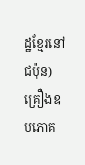ដ្ឋខ្មែរនៅជប៉ុន) គ្រឿងឧបភោគ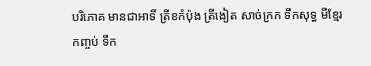បរិភោគ មានជាអាទិ៍ ត្រីខកំប៉ុង ត្រីងៀត សាច់ក្រក ទឹកសុទ្ធ មីខ្មែរកញ្ចប់ ទឹក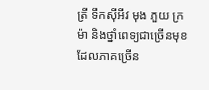ត្រី ទឹកស៊ីអីវ មុង ភួយ ក្រម៉ា និងថ្នាំពេទ្យជាច្រើនមុខ ដែលភាគច្រើន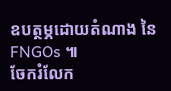ឧបត្ថម្ភដោយតំណាង នៃ FNGOs ៕
ចែករំលែក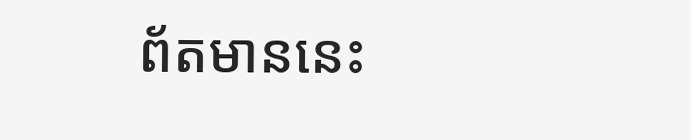ព័តមាននេះ